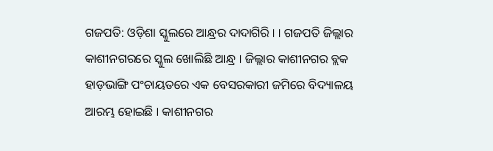ଗଜପତି: ଓଡ଼ିଶା ସ୍କୁଲରେ ଆନ୍ଧ୍ରର ଦାଦାଗିରି । । ଗଜପତି ଜିଲ୍ଲାର କାଶୀନଗରରେ ସ୍କୁଲ ଖୋଲିଛି ଆନ୍ଧ୍ର । ଜିଲ୍ଲାର କାଶୀନଗର ବ୍ଲକ ହାଡ଼ଭାଙ୍ଗି ପଂଚାୟତରେ ଏକ ବେସରକାରୀ ଜମିରେ ବିଦ୍ୟାଳୟ ଆରମ୍ଭ ହୋଇଛି । କାଶୀନଗର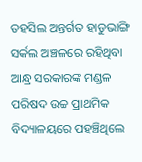ତହସିଲ ଅନ୍ତର୍ଗତ ହାଡୁଭାଙ୍ଗି ସର୍କଲ ଅଞ୍ଚଳରେ ରହିଥିବା ଆନ୍ଧ୍ର ସରକାରଙ୍କ ମଣ୍ଡଳ ପରିଷଦ ଉଚ୍ଚ ପ୍ରାଥମିକ ବିଦ୍ୟାଳୟରେ ପହଞ୍ଚିଥିଲେ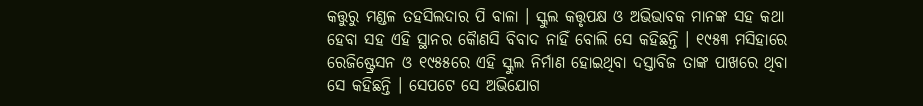କତ୍ତୁରୁ ମଣ୍ଡଳ ତହସିଲଦାର ପି ବାଳା । ସ୍କୁଲ କତ୍ତୃପକ୍ଷ ଓ ଅଭିଭାବକ ମାନଙ୍କ ସହ କଥା ହେବା ସହ ଏହି ସ୍ଥାନର କୈାଣସି ବିବାଦ ନାହିଁ ବୋଲି ସେ କହିଛନ୍ତି । ୧୯୫୩ ମସିହାରେ ରେଜିଷ୍ଟ୍ରେସନ ଓ ୧୯୫୫ରେ ଏହି ସ୍କୁଲ ନିର୍ମାଣ ହୋଇଥିବା ଦସ୍ତାବିଜ ତାଙ୍କ ପାଖରେ ଥିବା ସେ କହିଛନ୍ତି । ସେପଟେ ସେ ଅଭିଯୋଗ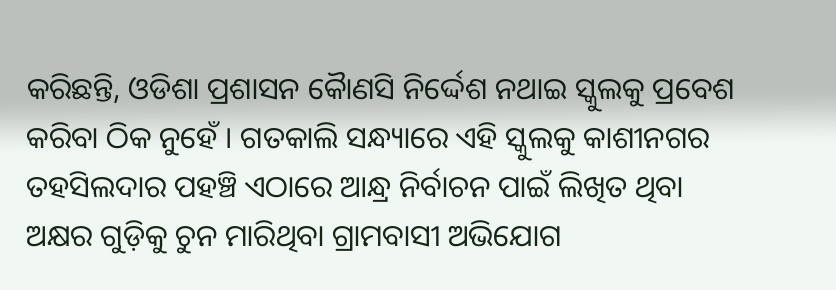କରିଛନ୍ତି, ଓଡିଶା ପ୍ରଶାସନ କୈାଣସି ନିର୍ଦ୍ଦେଶ ନଥାଇ ସ୍କୁଲକୁ ପ୍ରବେଶ କରିବା ଠିକ ନୁହେଁ । ଗତକାଲି ସନ୍ଧ୍ୟାରେ ଏହି ସ୍କୁଲକୁ କାଶୀନଗର ତହସିଲଦାର ପହଞ୍ଚି ଏଠାରେ ଆନ୍ଧ୍ର ନିର୍ବାଚନ ପାଇଁ ଲିଖିତ ଥିବା ଅକ୍ଷର ଗୁଡ଼ିକୁ ଚୁନ ମାରିଥିବା ଗ୍ରାମବାସୀ ଅଭିଯୋଗ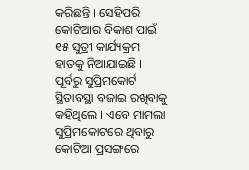କରିଛନ୍ତି । ସେହିପରି କୋଟିଆର ବିକାଶ ପାଇଁ ୧୫ ସୁତ୍ରୀ କାର୍ଯ୍ୟକ୍ରମ ହାତକୁ ନିଆଯାଇଛି । ପୂର୍ବରୁ ସୁପ୍ରିମକୋର୍ଟ ସ୍ଥିତାବସ୍ଥା ବଜାଇ ରଖିବାକୁ କହିଥିଲେ । ଏବେ ମାମଲା ସୁପ୍ରିମକୋଟରେ ଥିବାରୁ କୋଟିଆ ପ୍ରସଙ୍ଗରେ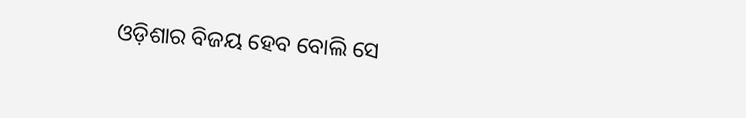ଓଡ଼ିଶାର ବିଜୟ ହେବ ବୋଲି ସେ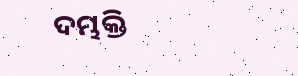ଦମ୍ଭକ୍ତି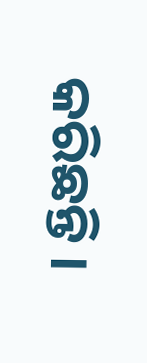କରିଛନ୍ତି ।